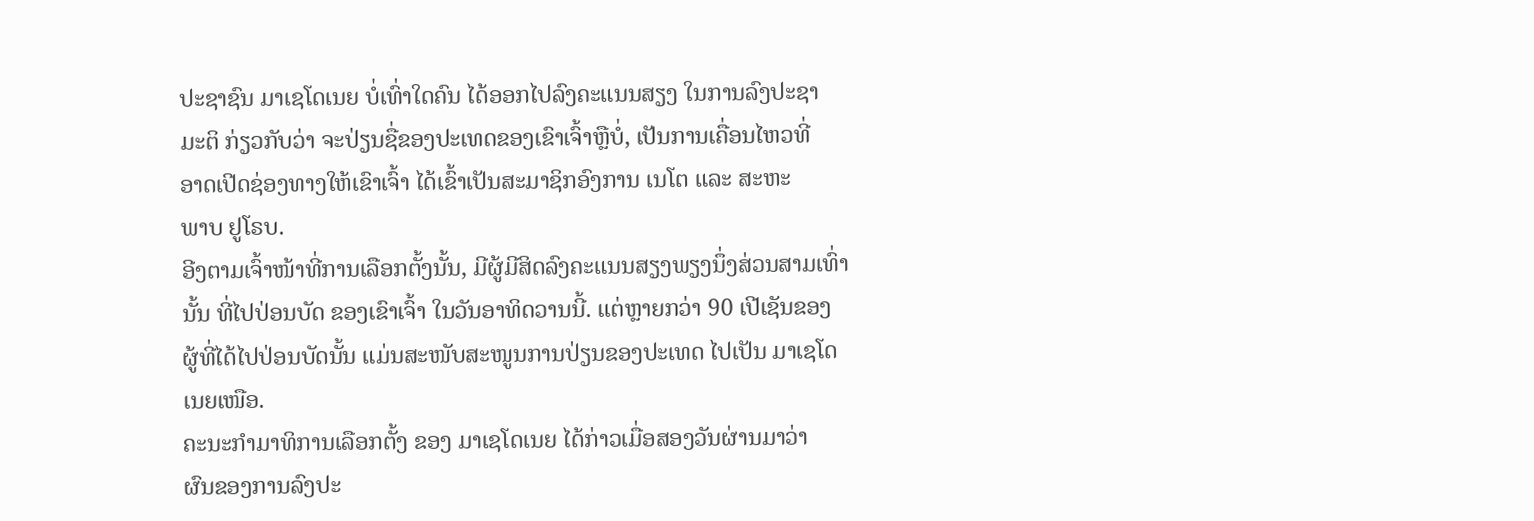ປະຊາຊົນ ມາເຊໂດເນຍ ບໍ່ເທົ່າໃດຄົນ ໄດ້ອອກໄປລົງຄະແນນສຽງ ໃນການລົງປະຊາ
ມະຕິ ກ່ຽວກັບວ່າ ຈະປ່ຽນຊື່ຂອງປະເທດຂອງເຂົາເຈົ້າຫຼືບໍ່, ເປັນການເຄື່ອນໄຫວທີ່
ອາດເປີດຊ່ອງທາງໃຫ້ເຂົາເຈົ້າ ໄດ້ເຂົ້າເປັນສະມາຊິກອົງການ ເນໂຕ ແລະ ສະຫະ
ພາບ ຢູໂຣບ.
ອີງຕາມເຈົ້າໜ້າທີ່ການເລືອກຕັ້ງນັ້ນ, ມີຜູ້ມີສິດລົງຄະແນນສຽງພຽງນຶ່ງສ່ວນສາມເທົ່າ
ນັ້ນ ທີ່ໄປປ່ອນບັດ ຂອງເຂົາເຈົ້າ ໃນວັນອາທິດວານນີ້. ແຕ່ຫຼາຍກວ່າ 90 ເປີເຊັນຂອງ
ຜູ້ທີ່ໄດ້ໄປປ່ອນບັດນັ້ນ ແມ່ນສະໜັບສະໜູນການປ່ຽນຂອງປະເທດ ໄປເປັນ ມາເຊໂດ
ເນຍເໜືອ.
ຄະນະກຳມາທິການເລືອກຕັ້ງ ຂອງ ມາເຊໂດເນຍ ໄດ້ກ່າວເມື່ອສອງວັນຜ່ານມາວ່າ
ຜົນຂອງການລົງປະ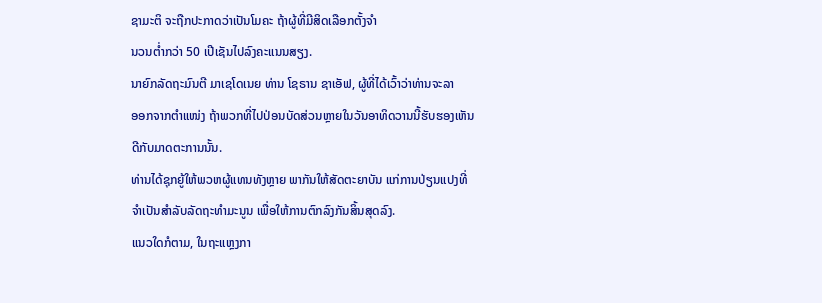ຊາມະຕິ ຈະຖືກປະກາດວ່າເປັນໂມຄະ ຖ້າຜູ້ທີ່ມີສິດເລືອກຕັ້ງຈຳ
ນວນຕ່ຳກວ່າ 50 ເປີເຊັນໄປລົງຄະແນນສຽງ.
ນາຍົກລັດຖະມົນຕີ ມາເຊໂດເນຍ ທ່ານ ໂຊຣານ ຊາເອັຟ, ຜູ້ທີ່ໄດ້ເວົ້າວ່າທ່ານຈະລາ
ອອກຈາກຕຳແໜ່ງ ຖ້າພວກທີ່ໄປປ່ອນບັດສ່ວນຫຼາຍໃນວັນອາທິດວານນີ້ຮັບຮອງເຫັນ
ດີກັບມາດຕະການນັ້ນ.
ທ່ານໄດ້ຊຸກຍູ້ໃຫ້ພວຫຜູ້ແທນທັງຫຼາຍ ພາກັນໃຫ້ສັດຕະຍາບັນ ແກ່ການປ່ຽນແປງທີ່
ຈຳເປັນສຳລັບລັດຖະທຳມະນູນ ເພື່ອໃຫ້ການຕົກລົງກັນສິ້ນສຸດລົງ.
ແນວໃດກໍຕາມ, ໃນຖະແຫຼງກາ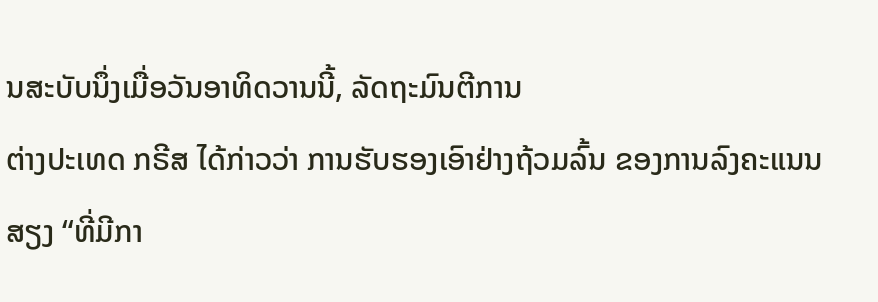ນສະບັບນຶ່ງເມື່ອວັນອາທິດວານນີ້, ລັດຖະມົນຕີການ
ຕ່າງປະເທດ ກຣີສ ໄດ້ກ່າວວ່າ ການຮັບຮອງເອົາຢ່າງຖ້ວມລົ້ນ ຂອງການລົງຄະແນນ
ສຽງ “ທີ່ມີກາ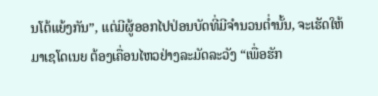ນໂຕ້ແຍ້ງກັນ”, ແຕ່ມີຜູ້ອອກໄປປ່ອນບັດທີ່ມີຈຳນວນຕ່ຳນັ້ນ, ຈະເຮັດໃຫ້
ມາເຊໂດເນຍ ຕ້ອງເຄື່ອນໄຫວຢ່າງລະມັດລະວັງ “ເພື່ອຮັກ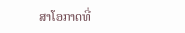ສາໂອກາດທີ່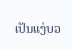ເປັນແງ່ບວ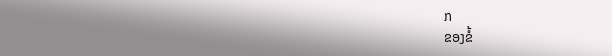ກ
ຂອງຂໍ້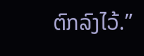ຕົກລົງໄວ້.”